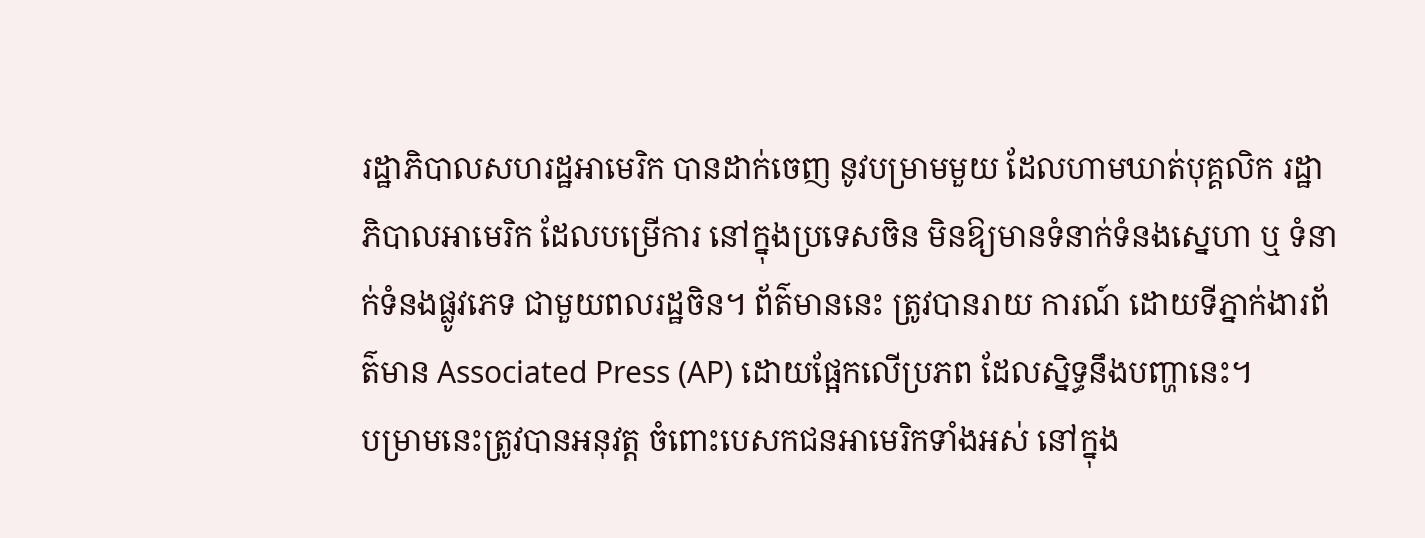រដ្ឋាភិបាលសហរដ្ឋអាមេរិក បានដាក់ចេញ នូវបម្រាមមួយ ដែលហាមឃាត់បុគ្គលិក រដ្ឋាភិបាលអាមេរិក ដែលបម្រើការ នៅក្នុងប្រទេសចិន មិនឱ្យមានទំនាក់ទំនងស្នេហា ឬ ទំនាក់ទំនងផ្លូវភេទ ជាមួយពលរដ្ឋចិន។ ព័ត៌មាននេះ ត្រូវបានរាយ ការណ៍ ដោយទីភ្នាក់ងារព័ត៌មាន Associated Press (AP) ដោយផ្អែកលើប្រភព ដែលស្និទ្ធនឹងបញ្ហានេះ។
បម្រាមនេះត្រូវបានអនុវត្ត ចំពោះបេសកជនអាមេរិកទាំងអស់ នៅក្នុង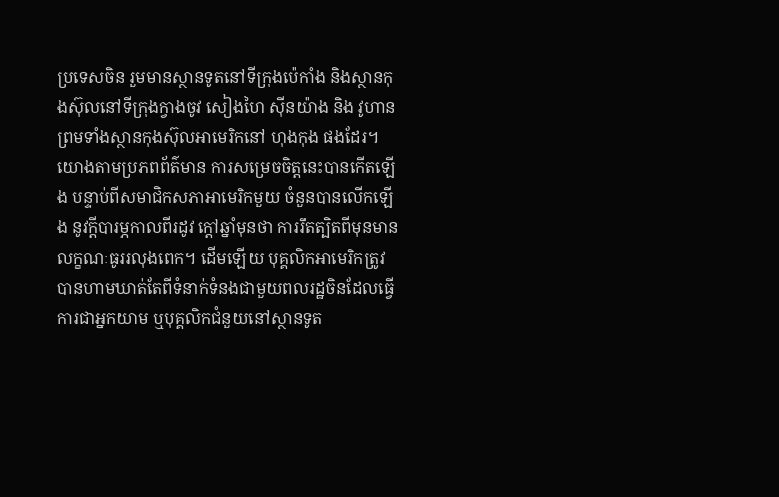ប្រទេសចិន រួមមានស្ថានទូតនៅទីក្រុងប៉េកាំង និងស្ថានកុងស៊ុលនៅទីក្រុងក្វាងចូវ សៀងហៃ ស៊ីនយ៉ាង និង វូហាន ព្រមទាំងស្ថានកុងស៊ុលអាមេរិកនៅ ហុងកុង ផងដែរ។
យោងតាមប្រភពព័ត៌មាន ការសម្រេចចិត្តនេះបានកើតឡើង បន្ទាប់ពីសមាជិកសភាអាមេរិកមួយ ចំនួនបានលើកឡើង នូវក្តីបារម្ភកាលពីរដូវ ក្តៅឆ្នាំមុនថា ការរឹតត្បិតពីមុនមានលក្ខណៈធូររលុងពេក។ ដើមឡើយ បុគ្គលិកអាមេរិកត្រូវ បានហាមឃាត់តែពីទំនាក់ទំនងជាមួយពលរដ្ឋចិនដែលធ្វើការជាអ្នកយាម ឬបុគ្គលិកជំនួយនៅស្ថានទូត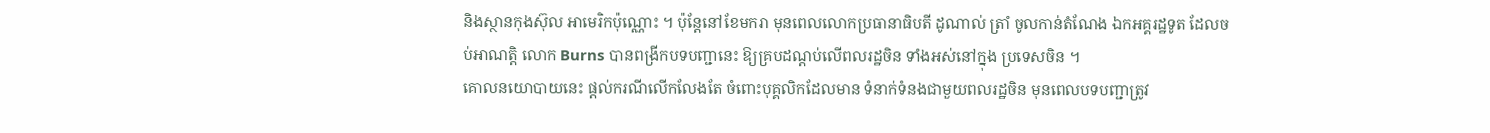និងស្ថានកុងស៊ុល អាមេរិកប៉ុណ្ណោះ ។ ប៉ុន្តែនៅខែមករា មុនពេលលោកប្រធានាធិបតី ដូណាល់ ត្រាំ ចូលកាន់តំណែង ឯកអគ្គរដ្ឋទូត ដែលចប់អាណត្តិ លោក Burns បានពង្រីកបទបញ្ជានេះ ឱ្យគ្របដណ្តប់លើពលរដ្ឋចិន ទាំងអស់នៅក្នុង ប្រទេសចិន ។
គោលនយោបាយនេះ ផ្តល់ករណីលើកលែងតែ ចំពោះបុគ្គលិកដែលមាន ទំនាក់ទំនងជាមួយពលរដ្ឋចិន មុនពេលបទបញ្ជាត្រូវ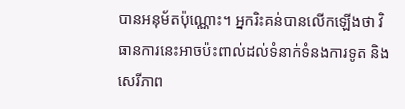បានអនុម័តប៉ុណ្ណោះ។ អ្នករិះគន់បានលើកឡើងថា វិធានការនេះអាចប៉ះពាល់ដល់ទំនាក់ទំនងការទូត និងសេរីភាព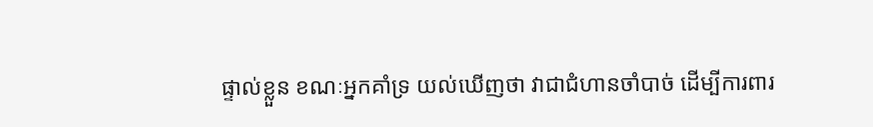ផ្ទាល់ខ្លួន ខណៈអ្នកគាំទ្រ យល់ឃើញថា វាជាជំហានចាំបាច់ ដើម្បីការពារ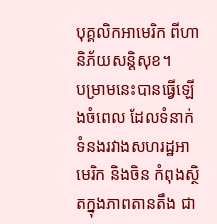បុគ្គលិកអាមេរិក ពីហានិភ័យសន្តិសុខ។
បម្រាមនេះបានធ្វើឡើងចំពេល ដែលទំនាក់ទំនងរវាងសហរដ្ឋអាមេរិក និងចិន កំពុងស្ថិតក្នុងភាពតានតឹង ជា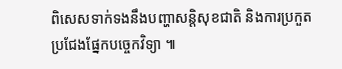ពិសេសទាក់ទងនឹងបញ្ហាសន្តិសុខជាតិ និងការប្រកួតប្រជែងផ្នែកបច្ចេកវិទ្យា ៕